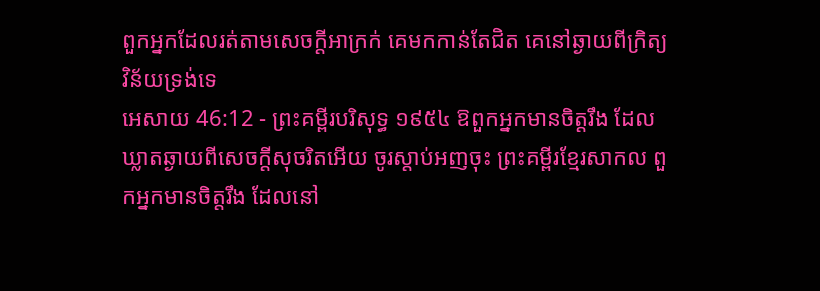ពួកអ្នកដែលរត់តាមសេចក្ដីអាក្រក់ គេមកកាន់តែជិត គេនៅឆ្ងាយពីក្រិត្យវិន័យទ្រង់ទេ
អេសាយ 46:12 - ព្រះគម្ពីរបរិសុទ្ធ ១៩៥៤ ឱពួកអ្នកមានចិត្តរឹង ដែលឃ្លាតឆ្ងាយពីសេចក្ដីសុចរិតអើយ ចូរស្តាប់អញចុះ ព្រះគម្ពីរខ្មែរសាកល ពួកអ្នកមានចិត្តរឹង ដែលនៅ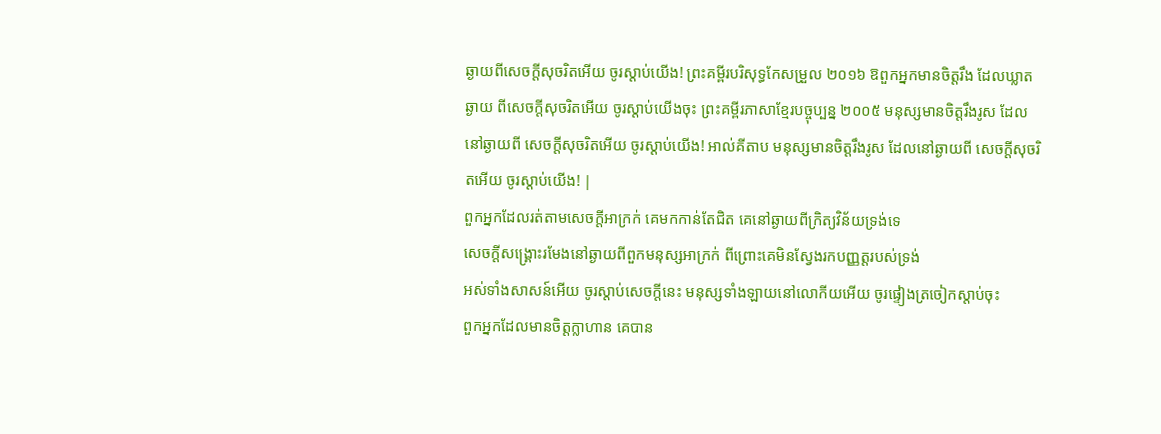ឆ្ងាយពីសេចក្ដីសុចរិតអើយ ចូរស្ដាប់យើង! ព្រះគម្ពីរបរិសុទ្ធកែសម្រួល ២០១៦ ឱពួកអ្នកមានចិត្តរឹង ដែលឃ្លាតឆ្ងាយ ពីសេចក្ដីសុចរិតអើយ ចូរស្តាប់យើងចុះ ព្រះគម្ពីរភាសាខ្មែរបច្ចុប្បន្ន ២០០៥ មនុស្សមានចិត្តរឹងរូស ដែលនៅឆ្ងាយពី សេចក្ដីសុចរិតអើយ ចូរស្ដាប់យើង! អាល់គីតាប មនុស្សមានចិត្តរឹងរូស ដែលនៅឆ្ងាយពី សេចក្ដីសុចរិតអើយ ចូរស្ដាប់យើង! |
ពួកអ្នកដែលរត់តាមសេចក្ដីអាក្រក់ គេមកកាន់តែជិត គេនៅឆ្ងាយពីក្រិត្យវិន័យទ្រង់ទេ
សេចក្ដីសង្គ្រោះរមែងនៅឆ្ងាយពីពួកមនុស្សអាក្រក់ ពីព្រោះគេមិនស្វែងរកបញ្ញត្តរបស់ទ្រង់
អស់ទាំងសាសន៍អើយ ចូរស្តាប់សេចក្ដីនេះ មនុស្សទាំងឡាយនៅលោកីយអើយ ចូរផ្ទៀងត្រចៀកស្តាប់ចុះ
ពួកអ្នកដែលមានចិត្តក្លាហាន គេបាន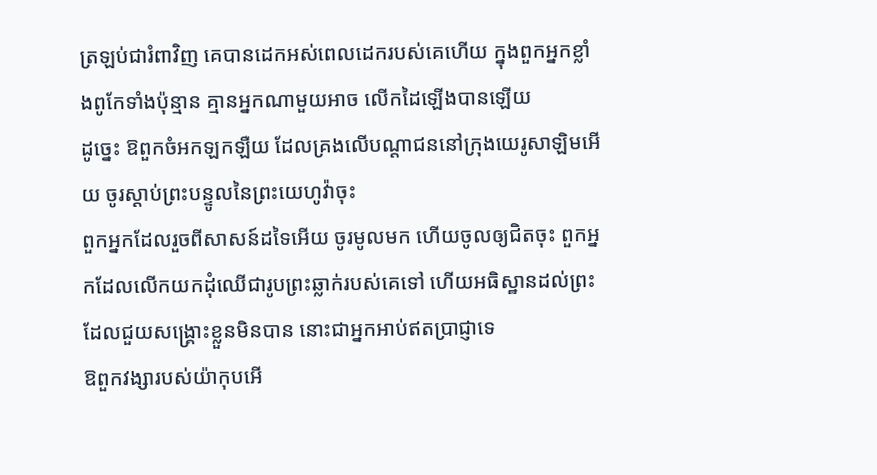ត្រឡប់ជារំពាវិញ គេបានដេកអស់ពេលដេករបស់គេហើយ ក្នុងពួកអ្នកខ្លាំងពូកែទាំងប៉ុន្មាន គ្មានអ្នកណាមួយអាច លើកដៃឡើងបានឡើយ
ដូច្នេះ ឱពួកចំអកឡកឡឺយ ដែលគ្រងលើបណ្តាជននៅក្រុងយេរូសាឡិមអើយ ចូរស្តាប់ព្រះបន្ទូលនៃព្រះយេហូវ៉ាចុះ
ពួកអ្នកដែលរួចពីសាសន៍ដទៃអើយ ចូរមូលមក ហើយចូលឲ្យជិតចុះ ពួកអ្នកដែលលើកយកដុំឈើជារូបព្រះឆ្លាក់របស់គេទៅ ហើយអធិស្ឋានដល់ព្រះដែលជួយសង្គ្រោះខ្លួនមិនបាន នោះជាអ្នកអាប់ឥតប្រាជ្ញាទេ
ឱពួកវង្សារបស់យ៉ាកុបអើ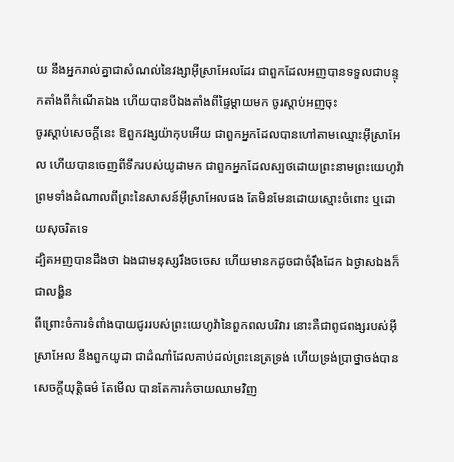យ នឹងអ្នករាល់គ្នាជាសំណល់នៃវង្សាអ៊ីស្រាអែលដែរ ជាពួកដែលអញបានទទួលជាបន្ទុកតាំងពីកំណើតឯង ហើយបានបីឯងតាំងពីផ្ទៃម្តាយមក ចូរស្តាប់អញចុះ
ចូរស្តាប់សេចក្ដីនេះ ឱពួកវង្សយ៉ាកុបអើយ ជាពួកអ្នកដែលបានហៅតាមឈ្មោះអ៊ីស្រាអែល ហើយបានចេញពីទឹករបស់យូដាមក ជាពួកអ្នកដែលស្បថដោយព្រះនាមព្រះយេហូវ៉ា ព្រមទាំងដំណាលពីព្រះនៃសាសន៍អ៊ីស្រាអែលផង តែមិនមែនដោយស្មោះចំពោះ ឬដោយសុចរិតទេ
ដ្បិតអញបានដឹងថា ឯងជាមនុស្សរឹងចចេស ហើយមានកដូចជាចំរ៉ឹងដែក ឯថ្ងាសឯងក៏ជាលង្ហិន
ពីព្រោះចំការទំពាំងបាយជូររបស់ព្រះយេហូវ៉ានៃពួកពលបរិវារ នោះគឺជាពូជពង្សរបស់អ៊ីស្រាអែល នឹងពួកយូដា ជាដំណាំដែលគាប់ដល់ព្រះនេត្រទ្រង់ ហើយទ្រង់ប្រាថ្នាចង់បានសេចក្ដីយុត្តិធម៌ តែមើល បានតែការកំចាយឈាមវិញ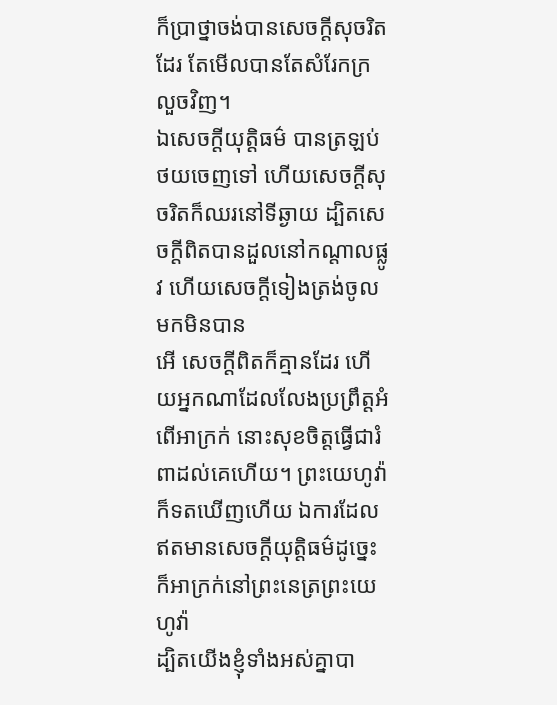ក៏ប្រាថ្នាចង់បានសេចក្ដីសុចរិតដែរ តែមើលបានតែសំរែកក្រលួចវិញ។
ឯសេចក្ដីយុត្តិធម៌ បានត្រឡប់ថយចេញទៅ ហើយសេចក្ដីសុចរិតក៏ឈរនៅទីឆ្ងាយ ដ្បិតសេចក្ដីពិតបានដួលនៅកណ្តាលផ្លូវ ហើយសេចក្ដីទៀងត្រង់ចូលមកមិនបាន
អើ សេចក្ដីពិតក៏គ្មានដែរ ហើយអ្នកណាដែលលែងប្រព្រឹត្តអំពើអាក្រក់ នោះសុខចិត្តធ្វើជារំពាដល់គេហើយ។ ព្រះយេហូវ៉ាក៏ទតឃើញហើយ ឯការដែលឥតមានសេចក្ដីយុត្តិធម៌ដូច្នេះក៏អាក្រក់នៅព្រះនេត្រព្រះយេហូវ៉ា
ដ្បិតយើងខ្ញុំទាំងអស់គ្នាបា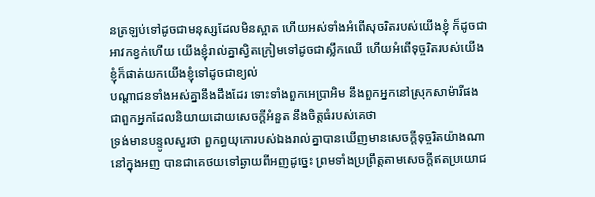នត្រឡប់ទៅដូចជាមនុស្សដែលមិនស្អាត ហើយអស់ទាំងអំពើសុចរិតរបស់យើងខ្ញុំ ក៏ដូចជាអាវកខ្វក់ហើយ យើងខ្ញុំរាល់គ្នាស្វិតក្រៀមទៅដូចជាស្លឹកឈើ ហើយអំពើទុច្ចរិតរបស់យើងខ្ញុំក៏ផាត់យកយើងខ្ញុំទៅដូចជាខ្យល់
បណ្តាជនទាំងអស់គ្នានឹងដឹងដែរ ទោះទាំងពួកអេប្រាអិម នឹងពួកអ្នកនៅស្រុកសាម៉ារីផង ជាពួកអ្នកដែលនិយាយដោយសេចក្ដីអំនួត នឹងចិត្តធំរបស់គេថា
ទ្រង់មានបន្ទូលសួរថា ពួកព្ធយុកោរបស់ឯងរាល់គ្នាបានឃើញមានសេចក្ដីទុច្ចរិតយ៉ាងណានៅក្នុងអញ បានជាគេថយទៅឆ្ងាយពីអញដូច្នេះ ព្រមទាំងប្រព្រឹត្តតាមសេចក្ដីឥតប្រយោជ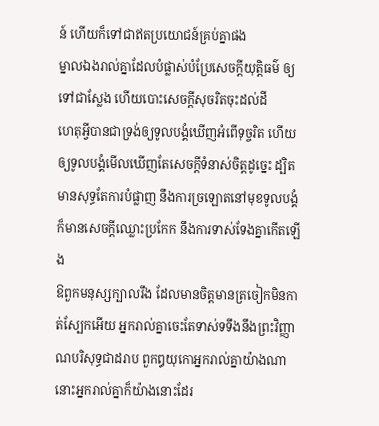ន៍ ហើយក៏ទៅជាឥតប្រយោជន៍គ្រប់គ្នាផង
ម្នាលឯងរាល់គ្នាដែលបំផ្លាស់បំប្រែសេចក្ដីយុត្តិធម៌ ឲ្យទៅជាស្លែង ហើយបោះសេចក្ដីសុចរិតចុះដល់ដី
ហេតុអ្វីបានជាទ្រង់ឲ្យទូលបង្គំឃើញអំពើទុច្ចរិត ហើយឲ្យទូលបង្គំមើលឃើញតែសេចក្ដីទំនាស់ចិត្តដូច្នេះ ដ្បិតមានសុទ្ធតែការបំផ្លាញ នឹងការច្រឡោតនៅមុខទូលបង្គំ ក៏មានសេចក្ដីឈ្លោះប្រកែក នឹងការទាស់ទែងគ្នាកើតឡើង
ឱពួកមនុស្សក្បាលរឹង ដែលមានចិត្តមានត្រចៀកមិនកាត់ស្បែកអើយ អ្នករាល់គ្នាចេះតែទាស់ទទឹងនឹងព្រះវិញ្ញាណបរិសុទ្ធជាដរាប ពួកឰយុកោអ្នករាល់គ្នាយ៉ាងណា នោះអ្នករាល់គ្នាក៏យ៉ាងនោះដែរ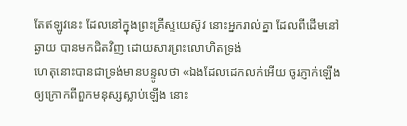តែឥឡូវនេះ ដែលនៅក្នុងព្រះគ្រីស្ទយេស៊ូវ នោះអ្នករាល់គ្នា ដែលពីដើមនៅឆ្ងាយ បានមកជិតវិញ ដោយសារព្រះលោហិតទ្រង់
ហេតុនោះបានជាទ្រង់មានបន្ទូលថា «ឯងដែលដេកលក់អើយ ចូរភ្ញាក់ឡើង ឲ្យក្រោកពីពួកមនុស្សស្លាប់ឡើង នោះ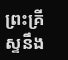ព្រះគ្រីស្ទនឹង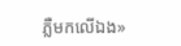ភ្លឺមកលើឯង»